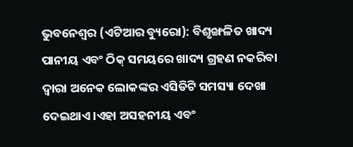ଭୁବନେଶ୍ୱର (ଏଟିଆର ବ୍ୟୁରୋ): ବିଶୃଙ୍ଖଳିତ ଖାଦ୍ୟ ପାନୀୟ ଏବଂ ଠିକ୍ ସମୟରେ ଖାଦ୍ୟ ଗ୍ରହଣ ନକରିବା ଦ୍ୱାରା ଅନେକ ଲୋକଙ୍କର ଏସିଡିଟି ସମସ୍ୟା ଦେଖା ଦେଇଥାଏ ।ଏହା ଅସହନୀୟ ଏବଂ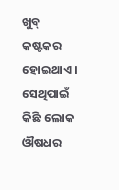ଖୁବ୍ କଷ୍ଟକର ହୋଇଥାଏ । ସେଥିପାଇଁ କିଛି ଲୋକ ଔଷଧର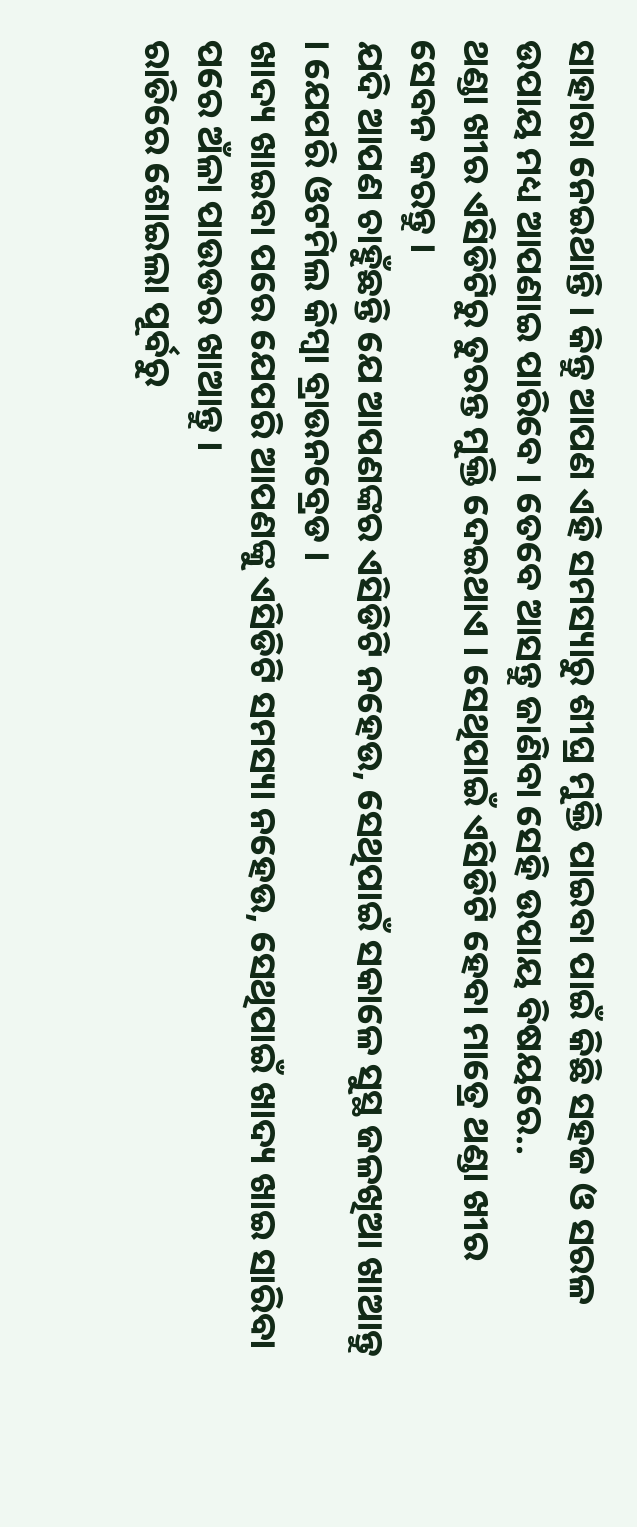ସାହାରା ନେଇଥାନ୍ତି । କିନ୍ତୁ ଆପଣ ଏହି ସମସ୍ୟାରୁ ଶୀଘ୍ର ମୁକ୍ତି ପାଇବା ପାଇଁ କିଛି ସହଜ ଓ ସରଳ ଉପାୟ ମଧ୍ୟ ଆପଣାଇ ପାରିବେ । ତେବେ ଆସନ୍ତୁ ଜାଣିବା ସେହି ଉପାୟ ବିଷୟରେ..
ଥଣ୍ଡା ଖୀର ଏସିଡିଟିରୁ ତୁରନ୍ତ ମୁକ୍ତି ଦେଇଥାଏ । ସେଥିପାଇଁ ଏସିଡିଟି ହେବା ମାତ୍ରେ ଥଣ୍ଡା ଖୀର ସେବନ କରନ୍ତୁ ।
ଯଦି ଆପଣ ଚାହୁଁଛନ୍ତି ଯେ ଆପଣଙ୍କର ଏସିଡିଟି ନହେଉ, ସେଥିପାଇଁ ସକାଳେ ସୁସ୍ଥ ଜଳଖିଆ ଖାଆନ୍ତୁ । ଯେପରି ଓଟମିଲ କିମ୍ବା ବ୍ରାଉନବ୍ରେଡ ।
ଖାଦ୍ୟ ଖାଇବା ପରେ ଯେପରି ଆପଣଙ୍କୁ ଏସିଡିଟି ସମସ୍ୟା ନହେଉ, ସେଥିପାଇଁ ଖାଦ୍ୟ ଖାଇ ସାରିବା ପରେ ଅଁଳା ପାଉଡର ଖାଆନ୍ତୁ ।
ରାତିରେ ଶୋଇଲା ପୂର୍ବରୁ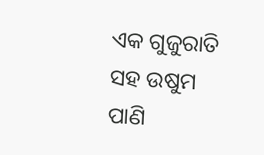ଏକ ଗୁଜୁରାତି ସହ ଉଷୁମ ପାଣି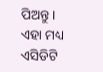ପିଅନ୍ତୁ । ଏହା ମଧ୍ୟ ଏସିଡିଟି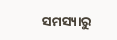ସମସ୍ୟାରୁ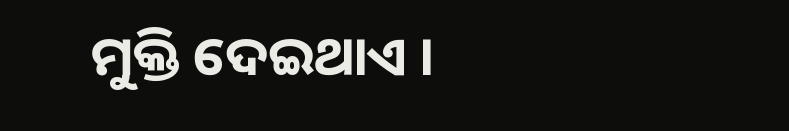ମୁକ୍ତି ଦେଇଥାଏ ।